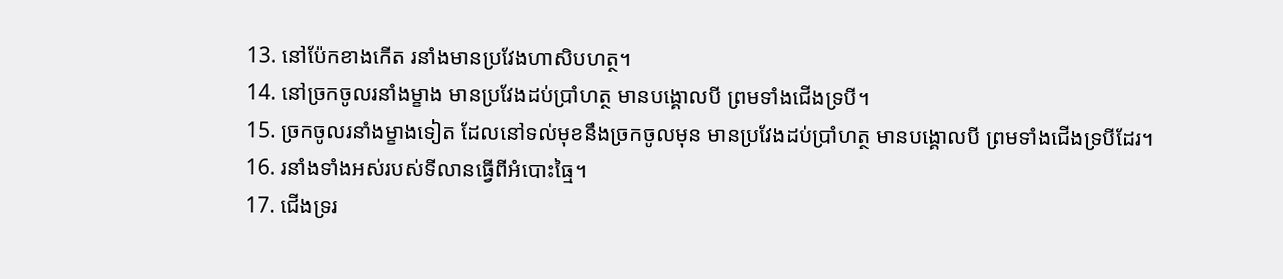13. នៅប៉ែកខាងកើត រនាំងមានប្រវែងហាសិបហត្ថ។
14. នៅច្រកចូលរនាំងម្ខាង មានប្រវែងដប់ប្រាំហត្ថ មានបង្គោលបី ព្រមទាំងជើងទ្របី។
15. ច្រកចូលរនាំងម្ខាងទៀត ដែលនៅទល់មុខនឹងច្រកចូលមុន មានប្រវែងដប់ប្រាំហត្ថ មានបង្គោលបី ព្រមទាំងជើងទ្របីដែរ។
16. រនាំងទាំងអស់របស់ទីលានធ្វើពីអំបោះធ្មៃ។
17. ជើងទ្ររ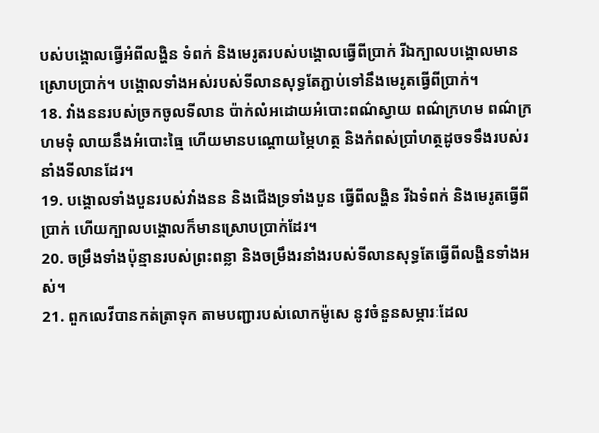បស់បង្គោលធ្វើអំពីលង្ហិន ទំពក់ និងមេរូតរបស់បង្គោលធ្វើពីប្រាក់ រីឯក្បាលបង្គោលមានស្រោបប្រាក់។ បង្គោលទាំងអស់របស់ទីលានសុទ្ធតែភ្ជាប់ទៅនឹងមេរូតធ្វើពីប្រាក់។
18. វាំងននរបស់ច្រកចូលទីលាន ប៉ាក់លំអដោយអំបោះពណ៌ស្វាយ ពណ៌ក្រហម ពណ៌ក្រហមទុំ លាយនឹងអំបោះធ្មៃ ហើយមានបណ្ដោយម្ភៃហត្ថ និងកំពស់ប្រាំហត្ថដូចទទឹងរបស់រនាំងទីលានដែរ។
19. បង្គោលទាំងបួនរបស់វាំងនន និងជើងទ្រទាំងបួន ធ្វើពីលង្ហិន រីឯទំពក់ និងមេរូតធ្វើពីប្រាក់ ហើយក្បាលបង្គោលក៏មានស្រោបប្រាក់ដែរ។
20. ចម្រឹងទាំងប៉ុន្មានរបស់ព្រះពន្លា និងចម្រឹងរនាំងរបស់ទីលានសុទ្ធតែធ្វើពីលង្ហិនទាំងអស់។
21. ពួកលេវីបានកត់ត្រាទុក តាមបញ្ជារបស់លោកម៉ូសេ នូវចំនួនសម្ភារៈដែល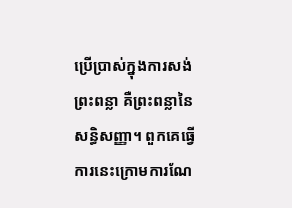ប្រើប្រាស់ក្នុងការសង់ព្រះពន្លា គឺព្រះពន្លានៃសន្ធិសញ្ញា។ ពួកគេធ្វើការនេះក្រោមការណែ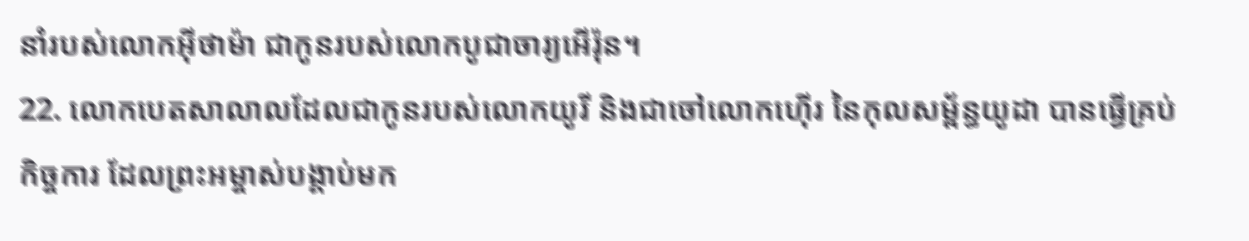នាំរបស់លោកអ៊ីថាម៉ា ជាកូនរបស់លោកបូជាចារ្យអើរ៉ុន។
22. លោកបេតសាលាលដែលជាកូនរបស់លោកយូរី និងជាចៅលោកហ៊ើរ នៃកុលសម្ព័ន្ធយូដា បានធ្វើគ្រប់កិច្ចការ ដែលព្រះអម្ចាស់បង្គាប់មក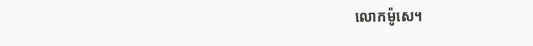លោកម៉ូសេ។